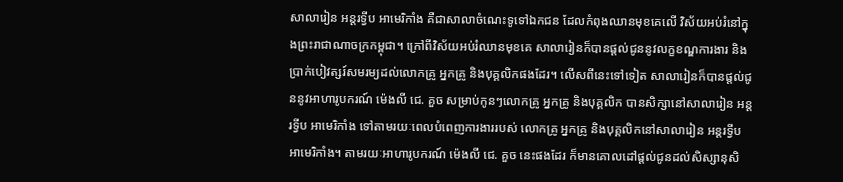សាលារៀន អន្តរទ្វីប អាមេរិកាំង គឺជាសាលាចំណេះទូទៅឯកជន ដែលកំពុងឈានមុខគេលើ វិស័យអប់រំនៅក្នុងព្រះរាជាណាចក្រកម្ពុជា។ ក្រៅពីវិស័យអប់រំឈានមុខគេ សាលារៀនក៏បានផ្តល់ជូននូវលក្ខខណ្ឌការងារ និងប្រាក់បៀវត្សរ៍សមរម្យដល់លោកគ្រូ អ្នកគ្រូ និងបុគ្គលិកផងដែរ។ លើសពីនេះទៅទៀត សាលារៀនក៏បានផ្តល់ជូននូវអាហារូបករណ៍ ម៉េងលី ជេ. គួច សម្រាប់កូនៗលោកគ្រូ អ្នកគ្រូ និងបុគ្គលិក បានសិក្សានៅសាលារៀន អន្តរទ្វីប អាមេរិកាំង ទៅតាមរយៈពេលបំពេញការងាររបស់ លោកគ្រូ អ្នកគ្រូ និងបុគ្គលិកនៅសាលារៀន អន្តរទ្វីប អាមេរិកាំង។ តាមរយៈអាហារូបករណ៍ ម៉េងលី ជេ. គួច នេះផងដែរ ក៏មានគោលដៅផ្តល់ជូនដល់សិស្សានុសិ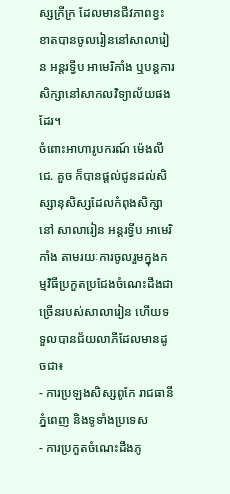ស្សក្រីក្រ ដែលមានជីវភាពខ្វះខាតបានចូលរៀននៅសាលារៀន អន្តរទ្វីប អាមេរិកាំង ឬបន្តការសិក្សានៅសាកលវិទ្យាល័យផងដែរ។
ចំពោះអាហារូបករណ៍ ម៉េងលី ជេ. គួច ក៏បានផ្តល់ជូនដល់សិស្សានុសិស្សដែលកំពុងសិក្សានៅ សាលារៀន អន្តរទ្វីប អាមេរិកាំង តាមរយៈការចូលរួមក្នុងកម្មវិធីប្រកួតប្រជែងចំណេះដឹងជាច្រើនរបស់សាលារៀន ហើយទទួលបានជ័យលាភីដែលមានដូចជា៖
- ការប្រឡងសិស្សពូកែ រាជធានីភ្នំពេញ និងទូទាំងប្រទេស
- ការប្រកួតចំណេះដឹងភូ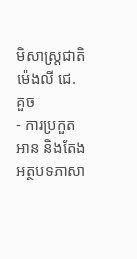មិសាស្រ្តជាតិ ម៉េងលី ជេ. គួច
- ការប្រកួតអាន និងតែងអត្ថបទភាសា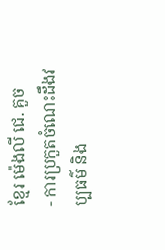ខ្មែរ ម៉េងលី ជេ. គួច
- ការប្រកួតចំណេះដឹងវប្បធម៌ និង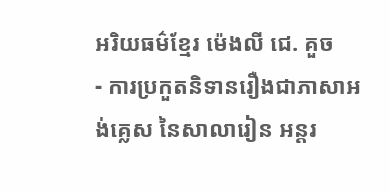អរិយធម៌ខ្មែរ ម៉េងលី ជេ. គួច
- ការប្រកួតនិទានរឿងជាភាសាអង់គ្លេស នៃសាលារៀន អន្តរ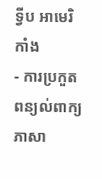ទ្វីប អាមេរិកាំង
- ការប្រកួតពន្យល់ពាក្យភាសា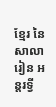ខ្មែរ នៃសាលារៀន អន្តរទ្វី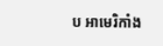ប អាមេរិកាំង